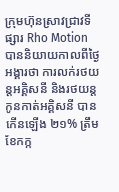ក្រុមហ៊ុនស្រាវជ្រាវទីផ្សារ Rho Motion បាននិយាយកាលពីថ្ងៃអង្គារថា ការលក់រថយន្តអគ្គិសនី និងរថយន្តកូនកាត់អគ្គិសនី បានកើនឡើង ២១% ត្រឹមខែកក្ក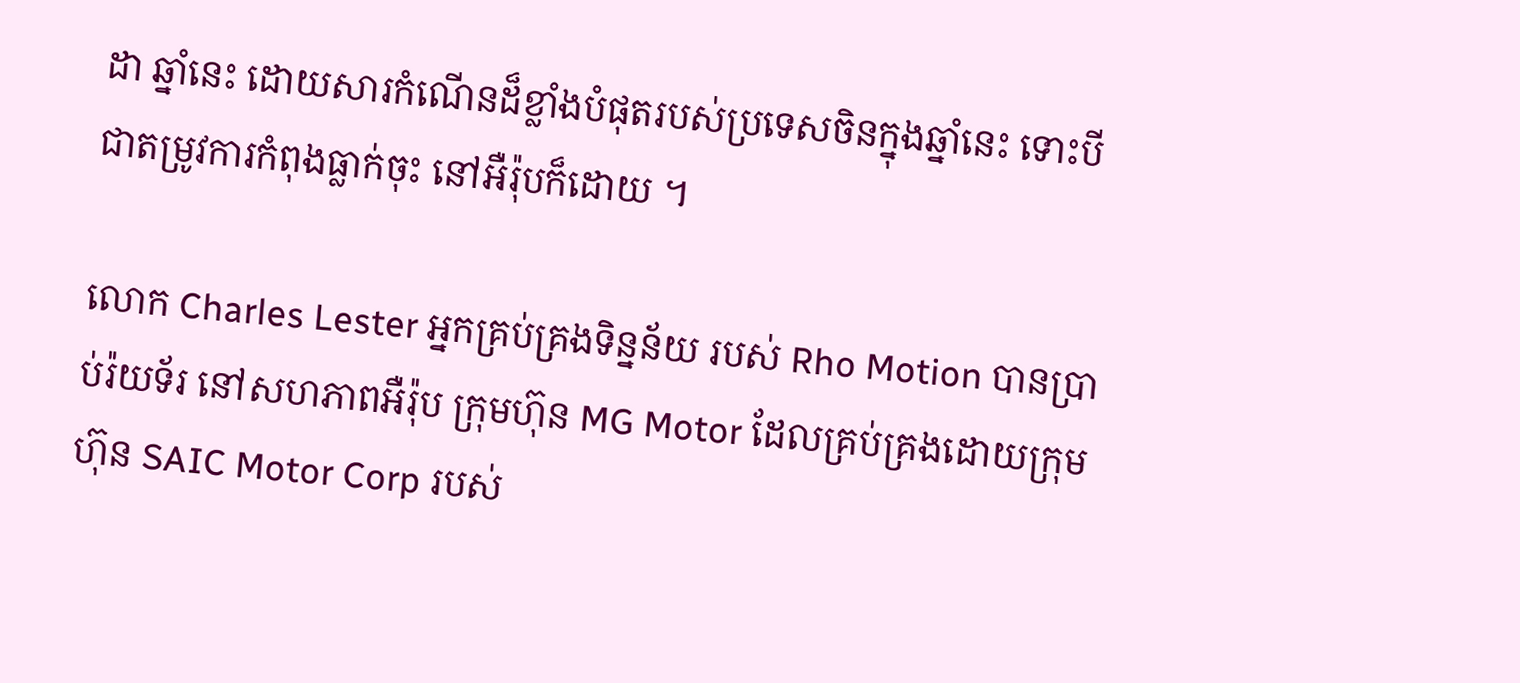ដា ឆ្នាំនេះ ដោយសារកំណើនដ៏ខ្លាំងបំផុតរបស់ប្រទេសចិនក្នុងឆ្នាំនេះ ទោះបីជាតម្រូវការកំពុងធ្លាក់ចុះ នៅអឺរ៉ុបក៏ដោយ ។

លោក Charles Lester អ្នកគ្រប់គ្រងទិន្នន័យ របស់ Rho Motion បានប្រាប់រ៉យទ័រ នៅសហភាពអឺរ៉ុប ក្រុមហ៊ុន MG Motor ដែលគ្រប់គ្រងដោយក្រុមហ៊ុន SAIC Motor Corp របស់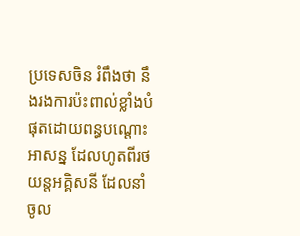ប្រទេសចិន រំពឹងថា នឹងរងការប៉ះពាល់ខ្លាំងបំផុតដោយពន្ធបណ្តោះអាសន្ន ដែលហូតពីរថយន្តអគ្គិសនី ដែលនាំចូល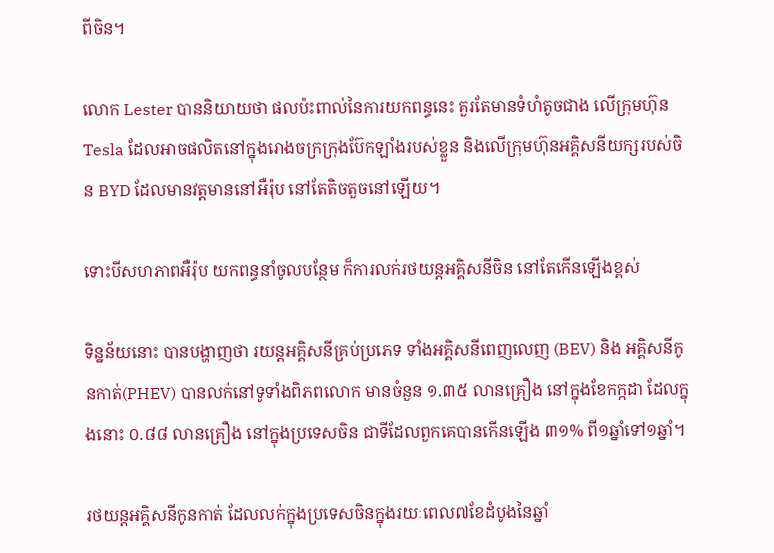ពីចិន។

លោក Lester បាននិយាយថា ផលប៉ះពាល់នៃការយកពន្ធនេះ គួរតែមានទំហំតូចជាង លើក្រុមហ៊ុន Tesla ដែលអាចផលិតនៅក្នុងរោងចក្រក្រុងប៊ែកឡាំងរបស់ខ្លួន និងលើក្រុមហ៊ុនអគ្គិសនីយក្សរបស់ចិន BYD ដែលមានវត្តមាននៅអឺរ៉ុប នៅតែតិចតួចនៅឡើយ។

ទោះបីសហភាពអឺរ៉ុប យកពន្ធនាំចូលបន្ថែម ក៏ការលក់រថយន្តអគ្គិសនីចិន នៅតែកើនឡើងខ្ពស់

ទិន្នន័យនោះ បានបង្ហាញថា រយន្តអគ្គិសនីគ្រប់ប្រភេទ ទាំងអគ្គិសនីពេញលេញ (BEV) និង អគ្គិសនីកូនកាត់(PHEV) បានលក់នៅទូទាំងពិភពលោក មានចំនួន ១.៣៥ លានគ្រឿង នៅក្នុងខែកក្កដា ដែលក្នុងនោះ ០.៨៨ លានគ្រឿង នៅក្នុងប្រទេសចិន ជាទីដែលពួកគេបានកើនឡើង ៣១% ពី១ឆ្នាំទៅ១ឆ្នាំ។

រថយន្តអគ្គិសនីកូនកាត់ ដែលលក់ក្នុងប្រទេសចិនក្នុងរយៈពេល៧ខែដំបូងនៃឆ្នាំ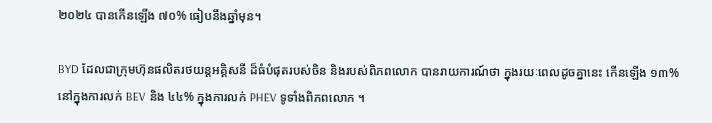២០២៤ បានកើនឡើង ៧០% ធៀបនឹងឆ្នាំមុន។

BYD ដែលជាក្រុមហ៊ុនផលិតរថយន្តអគ្គិសនី ដ៏ធំបំផុតរបស់ចិន និងរបស់ពិភពលោក បានរាយការណ៍ថា ក្នុងរយៈពេលដូចគ្នានេះ កើនឡើង ១៣% នៅក្នុងការលក់ BEV និង ៤៤% ក្នុងការលក់ PHEV ទូទាំងពិភពលោក ។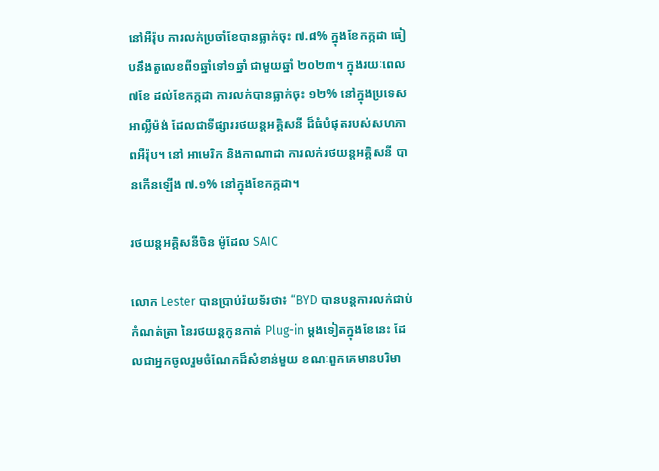នៅអឺរ៉ុប ការលក់ប្រចាំខែបានធ្លាក់ចុះ ៧.៨% ក្នុងខែកក្កដា ធៀបនឹងតួលេខពី១ឆ្នាំទៅ១ឆ្នាំ ជាមួយឆ្នាំ ២០២៣។ ក្នុងរយៈពេល៧ខែ ដល់ខែកក្កដា ការលក់បានធ្លាក់ចុះ ១២% នៅក្នុងប្រទេសអាល្លឺម៉ង់ ដែលជាទីផ្សាររថយន្តអគ្គិសនី ដ៏ធំបំផុតរបស់សហភាពអឺរ៉ុប។ នៅ អាមេរិក និងកាណាដា ការលក់រថយន្តអគ្គិសនី បានកើនឡើង ៧.១% នៅក្នុងខែកក្កដា។

រថយន្តអគ្គិសនីចិន ម៉ូដែល SAIC

លោក Lester បានប្រាប់រ៉យទ័រថា៖ “BYD បានបន្តការលក់ជាប់កំណត់ត្រា នៃរថយន្តកូនកាត់ Plug-in ម្តងទៀតក្នុងខែនេះ ដែលជាអ្នកចូលរួមចំណែកដ៏សំខាន់មួយ ខណៈពួកគេមានបរិមា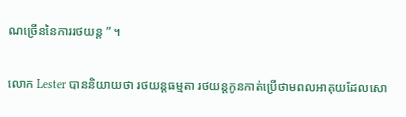ណច្រើននៃការរថយន្ត ” ។

លោក Lester បាននិយាយថា រថយន្តធម្មតា រថយន្តកូនកាត់ប្រើថាមពលអាគុយដែលសោ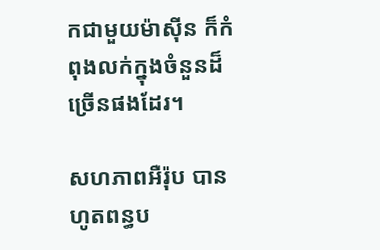កជាមួយម៉ាស៊ីន ក៏កំពុងលក់ក្នុងចំនួនដ៏ច្រើនផងដែរ។

សហភាពអឺរ៉ុប បានហូតពន្ធប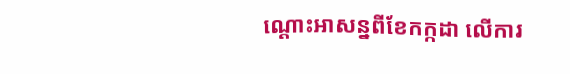ណ្តោះអាសន្នពីខែកក្កដា លើការ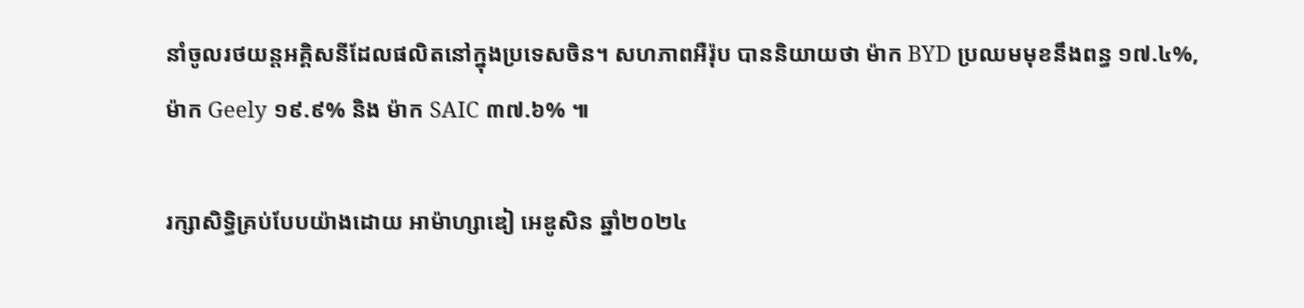នាំចូលរថយន្តអគ្គិសនីដែលផលិតនៅក្នុងប្រទេសចិន។ សហភាពអឺរ៉ុប បាននិយាយថា ម៉ាក BYD ប្រឈមមុខនឹងពន្ធ ១៧.៤%, ម៉ាក Geely ១៩.៩% និង ម៉ាក SAIC ៣៧.៦% ៕

រក្សាសិទ្ធិគ្រប់បែបយ៉ាងដោយ អាម៉ាហ្សាឌៀ អេឌូសិន ឆ្នាំ២០២៤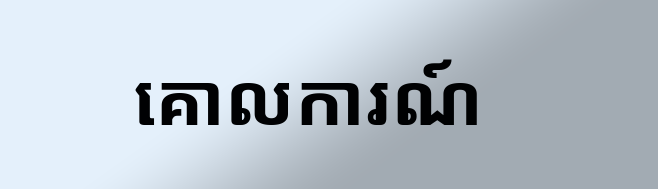គោលការណ៍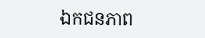ឯកជនភាព